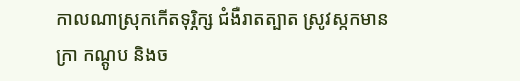កាលណាស្រុកកើតទុរ្ភិក្ស ជំងឺរាតត្បាត ស្រូវស្កកមានក្រា កណ្ដូប និងច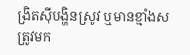ង្រិតស៊ីបង្ហិនស្រូវ ឬមានខ្មាំងសត្រូវមក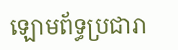ឡោមព័ទ្ធប្រជារា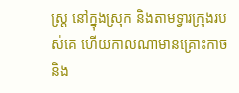ស្ត្រ នៅក្នុងស្រុក និងតាមទ្វារក្រុងរបស់គេ ហើយកាលណាមានគ្រោះកាច និង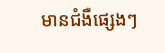មានជំងឺផ្សេងៗ